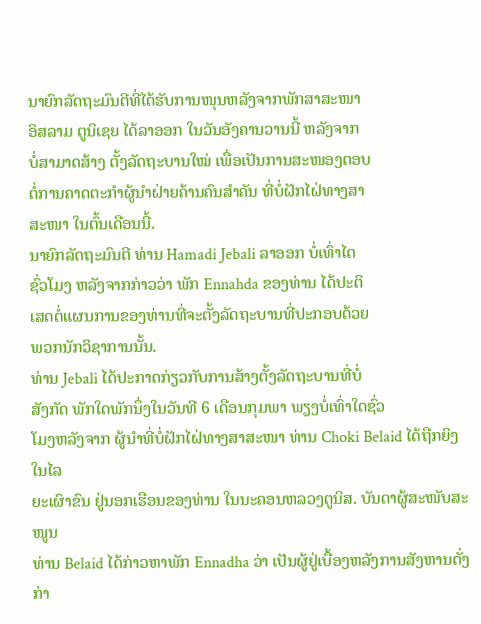ນາຍົກລັດຖະມົນຕີທີ່ໄດ້ຮັບການໜຸນຫລັງຈາກພັກສາສະໜາ
ອິສລາມ ຕູນິເຊຍ ໄດ້ລາອອກ ໃນວັນອັງຄານວານນີ້ ຫລັງຈາກ
ບໍ່ສາມາດສ້າງ ຕັ້ງລັດຖະບານໃໝ່ ເພື່ອເປັນການສະໜອງຕອບ
ຕໍ່ການຄາດຕະກໍາຜູ້ນໍາຝ່າຍຄ້ານຄົນສຳຄັນ ທີ່ບໍ່ຝັກໄຝ່ທາງສາ
ສະໜາ ໃນຕົ້ນເດືອນນີ້.
ນາຍົກລັດຖະມົນຕີ ທ່ານ Hamadi Jebali ລາອອກ ບໍ່ເທົ່າໄດ
ຊົ່ວໂມງ ຫລັງຈາກກ່າວວ່າ ພັກ Ennahda ຂອງທ່ານ ໄດ້ປະຕິ
ເສດຕໍ່ແຜນການຂອງທ່ານທີ່ຈະຕັ້ງລັດຖະບານທີ່ປະກອບດ້ວຍ
ພວກນັກວິຊາການນັ້ນ.
ທ່ານ Jebali ໄດ້ປະກາດກ່ຽວກັບການສ້າງຕັ້ງລັດຖະບານທີ່ບໍ່
ສັງກັດ ພັກໃດພັກນຶ່ງໃນວັນທີ 6 ເດືອນກຸມພາ ພຽງບໍ່ເທົ່າໃດຊົ່ວ
ໂມງຫລັງຈາກ ຜູ້ນໍາທີ່ບໍ່ຝັກໄຝ່ທາງສາສະໜາ ທ່ານ Choki Belaid ໄດ້ຖືກຍິງໃນໄລ
ຍະເຜົາຂົນ ຢູ່ນອກເຮືອນຂອງທ່ານ ໃນນະຄອນຫລວງຕູນິສ. ບັນດາຜູ້ສະໜັບສະໜູນ
ທ່ານ Belaid ໄດ້ກ່າວຫາພັກ Ennadha ວ່າ ເປັນຜູ້ຢູ່ເບື້ອງຫລັງການສັງຫານດັ່ງ
ກ່າ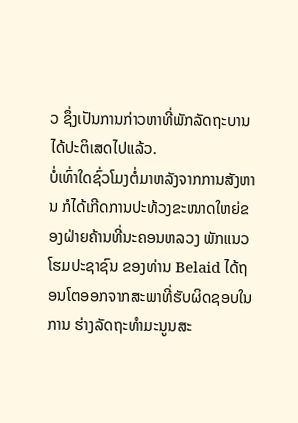ວ ຊຶ່ງເປັນການກ່າວຫາທີ່ພັກລັດຖະບານໄດ້ປະຕິເສດໄປແລ້ວ.
ບໍ່ເທົ່າໃດຊົ່ວໂມງຕໍ່ມາຫລັງຈາກການສັງຫານ ກໍໄດ້ເກີດການປະທ້ວງຂະໜາດໃຫຍ່ຂອງຝ່າຍຄ້ານທີ່ນະຄອນຫລວງ ພັກແນວໂຮມປະຊາຊົນ ຂອງທ່ານ Belaid ໄດ້ຖອນໂຕອອກຈາກສະພາທີ່ຮັບຜິດຊອບໃນການ ຮ່າງລັດຖະທໍາມະນູນສະ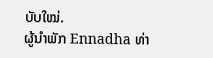ບັບໃໝ່.
ຜູ້ນໍາພັກ Ennadha ທ່າ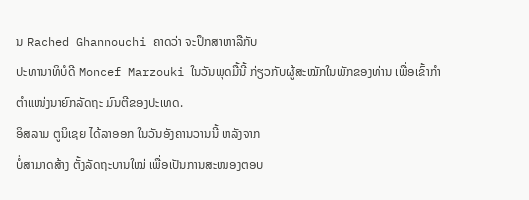ນ Rached Ghannouchi ຄາດວ່າ ຈະປຶກສາຫາລືກັບ
ປະທານາທິບໍດີ Moncef Marzouki ໃນວັນພຸດມື້ນີ້ ກ່ຽວກັບຜູ້ສະໝັກໃນພັກຂອງທ່ານ ເພື່ອເຂົ້າກຳຕຳແໜ່ງນາຍົກລັດຖະ ມົນຕີຂອງປະເທດ.
ອິສລາມ ຕູນິເຊຍ ໄດ້ລາອອກ ໃນວັນອັງຄານວານນີ້ ຫລັງຈາກ
ບໍ່ສາມາດສ້າງ ຕັ້ງລັດຖະບານໃໝ່ ເພື່ອເປັນການສະໜອງຕອບ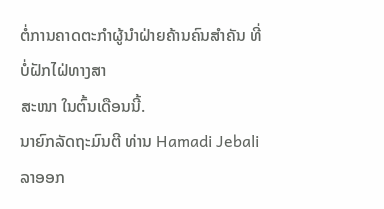ຕໍ່ການຄາດຕະກໍາຜູ້ນໍາຝ່າຍຄ້ານຄົນສຳຄັນ ທີ່ບໍ່ຝັກໄຝ່ທາງສາ
ສະໜາ ໃນຕົ້ນເດືອນນີ້.
ນາຍົກລັດຖະມົນຕີ ທ່ານ Hamadi Jebali ລາອອກ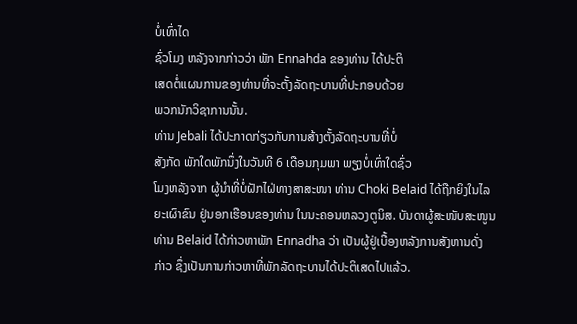ບໍ່ເທົ່າໄດ
ຊົ່ວໂມງ ຫລັງຈາກກ່າວວ່າ ພັກ Ennahda ຂອງທ່ານ ໄດ້ປະຕິ
ເສດຕໍ່ແຜນການຂອງທ່ານທີ່ຈະຕັ້ງລັດຖະບານທີ່ປະກອບດ້ວຍ
ພວກນັກວິຊາການນັ້ນ.
ທ່ານ Jebali ໄດ້ປະກາດກ່ຽວກັບການສ້າງຕັ້ງລັດຖະບານທີ່ບໍ່
ສັງກັດ ພັກໃດພັກນຶ່ງໃນວັນທີ 6 ເດືອນກຸມພາ ພຽງບໍ່ເທົ່າໃດຊົ່ວ
ໂມງຫລັງຈາກ ຜູ້ນໍາທີ່ບໍ່ຝັກໄຝ່ທາງສາສະໜາ ທ່ານ Choki Belaid ໄດ້ຖືກຍິງໃນໄລ
ຍະເຜົາຂົນ ຢູ່ນອກເຮືອນຂອງທ່ານ ໃນນະຄອນຫລວງຕູນິສ. ບັນດາຜູ້ສະໜັບສະໜູນ
ທ່ານ Belaid ໄດ້ກ່າວຫາພັກ Ennadha ວ່າ ເປັນຜູ້ຢູ່ເບື້ອງຫລັງການສັງຫານດັ່ງ
ກ່າວ ຊຶ່ງເປັນການກ່າວຫາທີ່ພັກລັດຖະບານໄດ້ປະຕິເສດໄປແລ້ວ.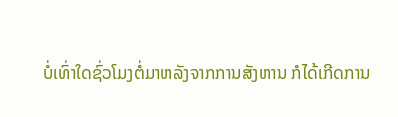ບໍ່ເທົ່າໃດຊົ່ວໂມງຕໍ່ມາຫລັງຈາກການສັງຫານ ກໍໄດ້ເກີດການ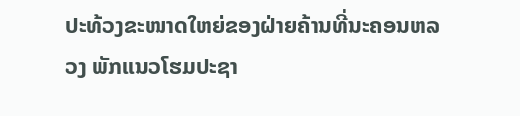ປະທ້ວງຂະໜາດໃຫຍ່ຂອງຝ່າຍຄ້ານທີ່ນະຄອນຫລວງ ພັກແນວໂຮມປະຊາ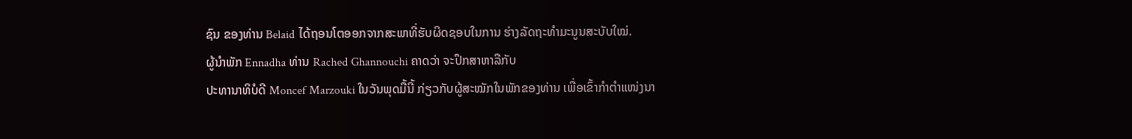ຊົນ ຂອງທ່ານ Belaid ໄດ້ຖອນໂຕອອກຈາກສະພາທີ່ຮັບຜິດຊອບໃນການ ຮ່າງລັດຖະທໍາມະນູນສະບັບໃໝ່.
ຜູ້ນໍາພັກ Ennadha ທ່ານ Rached Ghannouchi ຄາດວ່າ ຈະປຶກສາຫາລືກັບ
ປະທານາທິບໍດີ Moncef Marzouki ໃນວັນພຸດມື້ນີ້ ກ່ຽວກັບຜູ້ສະໝັກໃນພັກຂອງທ່ານ ເພື່ອເຂົ້າກຳຕຳແໜ່ງນາ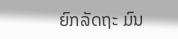ຍົກລັດຖະ ມົນ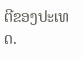ຕີຂອງປະເທດ.